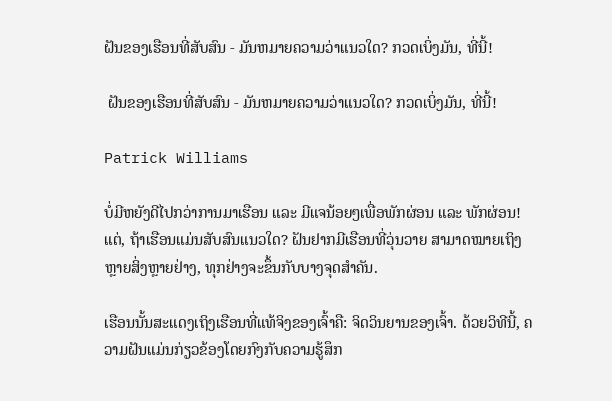ຝັນຂອງເຮືອນທີ່ສັບສົນ - ມັນຫມາຍຄວາມວ່າແນວໃດ? ກວດເບິ່ງມັນ, ທີ່ນີ້!

 ຝັນຂອງເຮືອນທີ່ສັບສົນ - ມັນຫມາຍຄວາມວ່າແນວໃດ? ກວດເບິ່ງມັນ, ທີ່ນີ້!

Patrick Williams

ບໍ່ມີຫຍັງດີໄປກວ່າການມາເຮືອນ ແລະ ມີແຈນ້ອຍໆເພື່ອພັກຜ່ອນ ແລະ ພັກຜ່ອນ! ແຕ່, ຖ້າເຮືອນແມ່ນສັບສົນແນວໃດ? ຝັນຢາກມີເຮືອນທີ່ວຸ່ນວາຍ ສາມາດໝາຍເຖິງຫຼາຍສິ່ງຫຼາຍຢ່າງ, ທຸກຢ່າງຈະຂຶ້ນກັບບາງຈຸດສຳຄັນ.

ເຮືອນນັ້ນສະແດງເຖິງເຮືອນທີ່ແທ້ຈິງຂອງເຈົ້າຄື: ຈິດວິນຍານຂອງເຈົ້າ. ດ້ວຍວິທີນີ້, ຄວາມຝັນແມ່ນກ່ຽວຂ້ອງໂດຍກົງກັບຄວາມຮູ້ສຶກ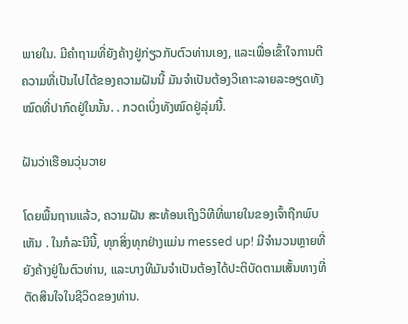ພາຍໃນ. ມີຄຳຖາມທີ່ຍັງຄ້າງຢູ່ກ່ຽວກັບຕົວທ່ານເອງ, ແລະເພື່ອເຂົ້າໃຈການຕີຄວາມທີ່ເປັນໄປໄດ້ຂອງຄວາມຝັນນີ້ ມັນຈໍາເປັນຕ້ອງວິເຄາະລາຍລະອຽດທັງໝົດທີ່ປາກົດຢູ່ໃນນັ້ນ. . ກວດເບິ່ງທັງໝົດຢູ່ລຸ່ມນີ້.

ຝັນວ່າເຮືອນວຸ່ນວາຍ

ໂດຍພື້ນຖານແລ້ວ, ຄວາມຝັນ ສະທ້ອນເຖິງວິທີທີ່ພາຍໃນຂອງເຈົ້າຖືກພົບເຫັນ . ໃນກໍລະນີນີ້, ທຸກສິ່ງທຸກຢ່າງແມ່ນ messed up! ມີຈໍານວນຫຼາຍທີ່ຍັງຄ້າງຢູ່ໃນຕົວທ່ານ, ແລະບາງທີມັນຈໍາເປັນຕ້ອງໄດ້ປະຕິບັດຕາມເສັ້ນທາງທີ່ຕັດສິນໃຈໃນຊີວິດຂອງທ່ານ.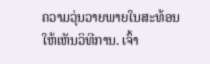ຄວາມວຸ່ນວາຍພາຍໃນສະທ້ອນໃຫ້ເຫັນວິທີການ. ເຈົ້າ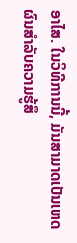ອາໄສ. ໃນວິທີການນີ້, ມັນສາມາດເປັນເຫດຜົນສໍາລັບຄວາມຮູ້ສຶ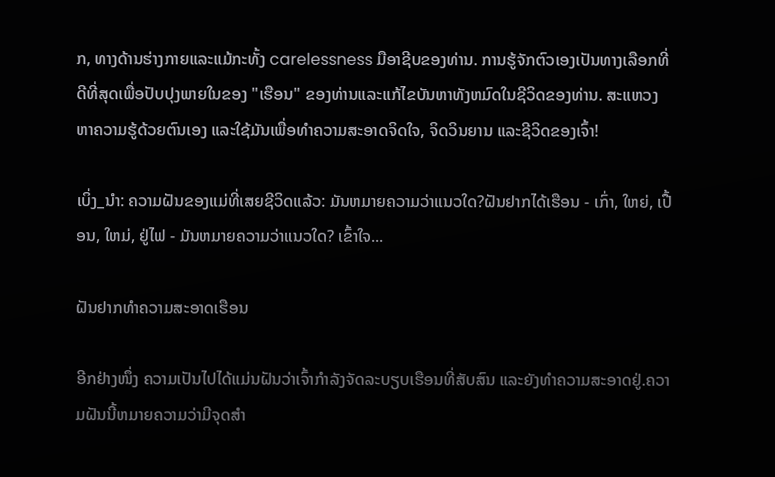ກ, ທາງດ້ານຮ່າງກາຍແລະແມ້ກະທັ້ງ carelessness ມືອາຊີບຂອງທ່ານ. ການຮູ້ຈັກຕົວເອງເປັນທາງເລືອກທີ່ດີທີ່ສຸດເພື່ອປັບປຸງພາຍໃນຂອງ "ເຮືອນ" ຂອງທ່ານແລະແກ້ໄຂບັນຫາທັງຫມົດໃນຊີວິດຂອງທ່ານ. ສະແຫວງຫາຄວາມຮູ້ດ້ວຍຕົນເອງ ແລະໃຊ້ມັນເພື່ອທໍາຄວາມສະອາດຈິດໃຈ, ຈິດວິນຍານ ແລະຊີວິດຂອງເຈົ້າ!

ເບິ່ງ_ນຳ: ຄວາມຝັນຂອງແມ່ທີ່ເສຍຊີວິດແລ້ວ: ມັນຫມາຍຄວາມວ່າແນວໃດ?ຝັນຢາກໄດ້ເຮືອນ - ເກົ່າ, ໃຫຍ່, ເປື້ອນ, ໃຫມ່, ຢູ່ໄຟ - ມັນຫມາຍຄວາມວ່າແນວໃດ? ເຂົ້າໃຈ...

ຝັນຢາກທຳຄວາມສະອາດເຮືອນ

ອີກຢ່າງໜຶ່ງ ຄວາມເປັນໄປໄດ້ແມ່ນຝັນວ່າເຈົ້າກຳລັງຈັດລະບຽບເຮືອນທີ່ສັບສົນ ແລະຍັງທຳຄວາມສະອາດຢູ່.ຄວາມຝັນນີ້ຫມາຍຄວາມວ່າມີຈຸດສໍາ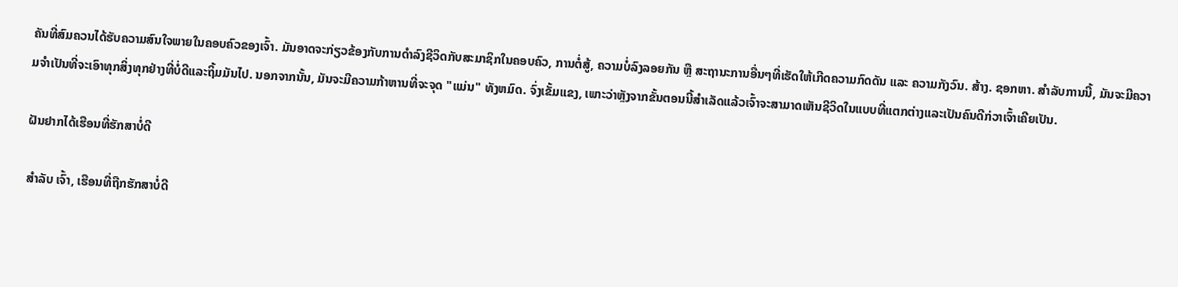ຄັນທີ່ສົມຄວນໄດ້ຮັບຄວາມສົນໃຈພາຍໃນຄອບຄົວຂອງເຈົ້າ. ມັນອາດຈະກ່ຽວຂ້ອງກັບການດໍາລົງຊີວິດກັບສະມາຊິກໃນຄອບຄົວ, ການຕໍ່ສູ້, ຄວາມບໍ່ລົງລອຍກັນ ຫຼື ສະຖານະການອື່ນໆທີ່ເຮັດໃຫ້ເກີດຄວາມກົດດັນ ແລະ ຄວາມກັງວົນ. ສ້າງ. ຊອກຫາ. ສໍາລັບການນີ້, ມັນຈະມີຄວາມຈໍາເປັນທີ່ຈະເອົາທຸກສິ່ງທຸກຢ່າງທີ່ບໍ່ດີແລະຖິ້ມມັນໄປ. ນອກຈາກນັ້ນ, ມັນຈະມີຄວາມກ້າຫານທີ່ຈະຈຸດ "ແມ່ນ" ທັງຫມົດ. ຈົ່ງເຂັ້ມແຂງ, ເພາະວ່າຫຼັງຈາກຂັ້ນຕອນນີ້ສໍາເລັດແລ້ວເຈົ້າຈະສາມາດເຫັນຊີວິດໃນແບບທີ່ແຕກຕ່າງແລະເປັນຄົນດີກ່ວາເຈົ້າເຄີຍເປັນ.

ຝັນຢາກໄດ້ເຮືອນທີ່ຮັກສາບໍ່ດີ

ສໍາລັບ ເຈົ້າ, ເຮືອນທີ່ຖືກຮັກສາບໍ່ດີ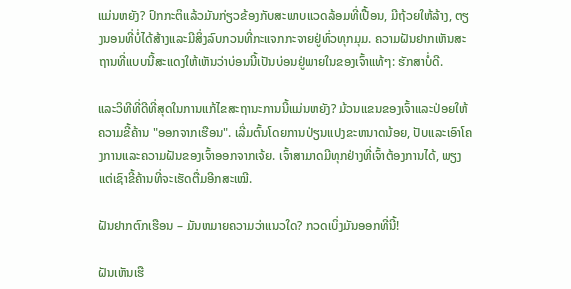ແມ່ນຫຍັງ? ປົກກະຕິແລ້ວມັນກ່ຽວຂ້ອງກັບສະພາບແວດລ້ອມທີ່ເປື້ອນ, ມີຖ້ວຍໃຫ້ລ້າງ, ຕຽງນອນທີ່ບໍ່ໄດ້ສ້າງແລະມີສິ່ງລົບກວນທີ່ກະແຈກກະຈາຍຢູ່ທົ່ວທຸກມຸມ. ຄວາມຝັນຢາກເຫັນສະຖານທີ່ແບບນີ້ສະແດງໃຫ້ເຫັນວ່າບ່ອນນີ້ເປັນບ່ອນຢູ່ພາຍໃນຂອງເຈົ້າແທ້ໆ: ຮັກສາບໍ່ດີ.

ແລະວິທີທີ່ດີທີ່ສຸດໃນການແກ້ໄຂສະຖານະການນີ້ແມ່ນຫຍັງ? ມ້ວນແຂນຂອງເຈົ້າແລະປ່ອຍໃຫ້ຄວາມຂີ້ຄ້ານ "ອອກຈາກເຮືອນ". ເລີ່ມຕົ້ນໂດຍການປ່ຽນແປງຂະຫນາດນ້ອຍ, ປັບແລະເອົາໂຄງການແລະຄວາມຝັນຂອງເຈົ້າອອກຈາກເຈ້ຍ. ເຈົ້າສາມາດມີທຸກຢ່າງທີ່ເຈົ້າຕ້ອງການໄດ້, ພຽງແຕ່ເຊົາຂີ້ຄ້ານທີ່ຈະເຮັດຕື່ມອີກສະເໝີ.

ຝັນຢາກຕົກເຮືອນ – ມັນຫມາຍຄວາມວ່າແນວໃດ? ກວດເບິ່ງມັນອອກທີ່ນີ້!

ຝັນເຫັນເຮື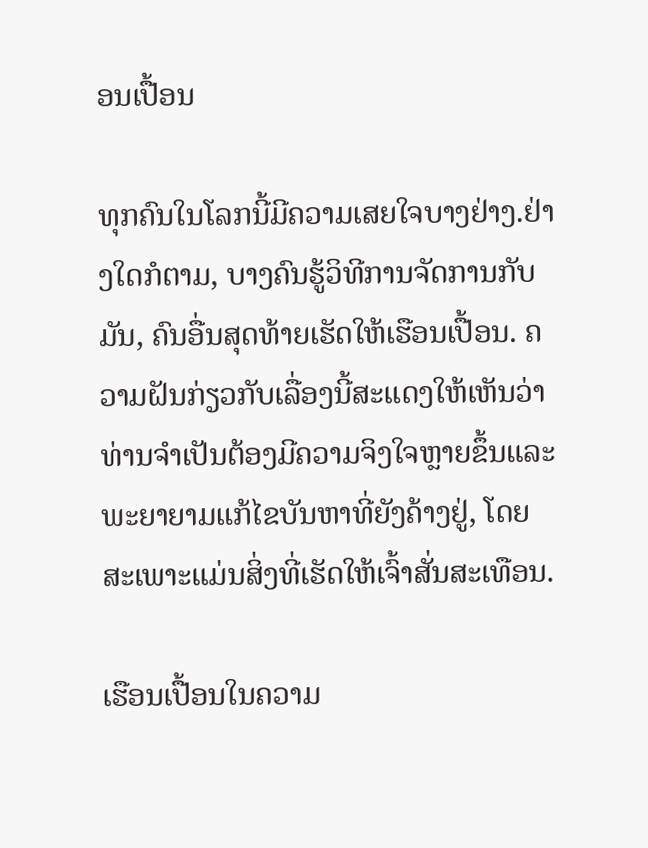ອນເປື້ອນ

ທຸກຄົນໃນໂລກນີ້ມີຄວາມເສຍໃຈບາງຢ່າງ.ຢ່າງໃດກໍຕາມ, ບາງຄົນຮູ້ວິທີການຈັດການກັບມັນ, ຄົນອື່ນສຸດທ້າຍເຮັດໃຫ້ເຮືອນເປື້ອນ. ຄວາມຝັນກ່ຽວກັບເລື່ອງນີ້ສະແດງໃຫ້ເຫັນວ່າທ່ານຈໍາເປັນຕ້ອງມີຄວາມຈິງໃຈຫຼາຍຂຶ້ນແລະພະຍາຍາມແກ້ໄຂບັນຫາທີ່ຍັງຄ້າງຢູ່, ໂດຍສະເພາະແມ່ນສິ່ງທີ່ເຮັດໃຫ້ເຈົ້າສັ່ນສະເທືອນ.

ເຮືອນເປື້ອນໃນຄວາມ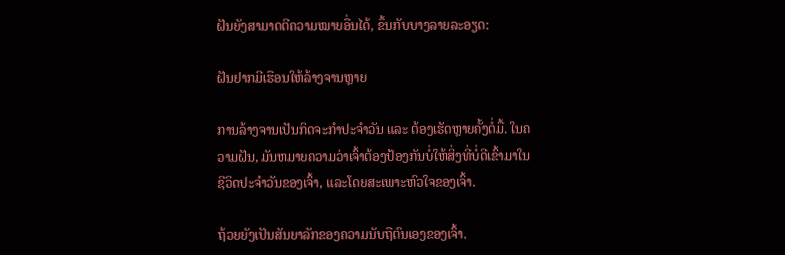ຝັນຍັງສາມາດຕີຄວາມໝາຍອື່ນໄດ້, ຂຶ້ນກັບບາງລາຍລະອຽດ:

ຝັນຢາກມີເຮືອນໃຫ້ລ້າງຈານຫຼາຍ

ການລ້າງຈານເປັນກິດຈະກຳປະຈຳວັນ ແລະ ຕ້ອງເຮັດຫຼາຍຄັ້ງຕໍ່ມື້. ໃນຄວາມຝັນ, ມັນຫມາຍຄວາມວ່າເຈົ້າຕ້ອງປ້ອງກັນບໍ່ໃຫ້ສິ່ງທີ່ບໍ່ດີເຂົ້າມາໃນຊີວິດປະຈໍາວັນຂອງເຈົ້າ, ແລະໂດຍສະເພາະຫົວໃຈຂອງເຈົ້າ.

ຖ້ວຍຍັງເປັນສັນຍາລັກຂອງຄວາມນັບຖືຕົນເອງຂອງເຈົ້າ.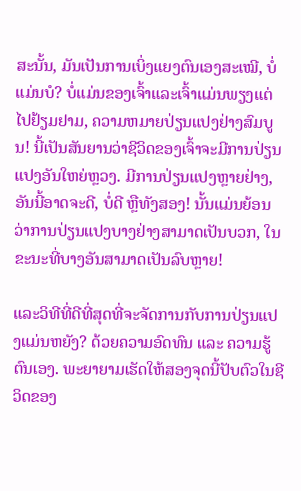ສະນັ້ນ, ມັນເປັນການເບິ່ງແຍງຕົນເອງສະເໝີ, ບໍ່ແມ່ນບໍ? ບໍ່ແມ່ນຂອງເຈົ້າແລະເຈົ້າແມ່ນພຽງແຕ່ໄປຢ້ຽມຢາມ, ຄວາມຫມາຍປ່ຽນແປງຢ່າງສົມບູນ! ນີ້ເປັນສັນຍານວ່າຊີວິດຂອງເຈົ້າຈະມີການປ່ຽນແປງອັນໃຫຍ່ຫຼວງ. ມີການປ່ຽນແປງຫຼາຍຢ່າງ, ອັນນີ້ອາດຈະດີ, ບໍ່ດີ ຫຼືທັງສອງ! ນັ້ນແມ່ນຍ້ອນວ່າການປ່ຽນແປງບາງຢ່າງສາມາດເປັນບວກ, ໃນຂະນະທີ່ບາງອັນສາມາດເປັນລົບຫຼາຍ!

ແລະວິທີທີ່ດີທີ່ສຸດທີ່ຈະຈັດການກັບການປ່ຽນແປງແມ່ນຫຍັງ? ດ້ວຍຄວາມອົດທົນ ແລະ ຄວາມຮູ້ຕົນເອງ. ພະຍາຍາມເຮັດໃຫ້ສອງຈຸດນີ້ປັບຕົວໃນຊີວິດຂອງ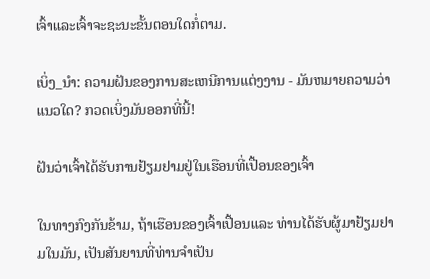ເຈົ້າແລະເຈົ້າຈະຊະນະຂັ້ນຕອນໃດກໍ່ຕາມ.

ເບິ່ງ_ນຳ: ຄວາມຝັນຂອງການສະເຫນີການແຕ່ງງານ - ມັນຫມາຍຄວາມວ່າແນວໃດ? ກວດເບິ່ງມັນອອກທີ່ນີ້!

ຝັນວ່າເຈົ້າໄດ້ຮັບການຢ້ຽມຢາມຢູ່ໃນເຮືອນທີ່ເປື້ອນຂອງເຈົ້າ

ໃນທາງກົງກັນຂ້າມ, ຖ້າເຮືອນຂອງເຈົ້າເປື້ອນແລະ ທ່ານໄດ້ຮັບຜູ້ມາຢ້ຽມຢາມໃນມັນ, ເປັນສັນຍານທີ່ທ່ານຈໍາເປັນ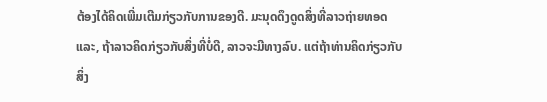ຕ້ອງໄດ້ຄິດເພີ່ມເຕີມກ່ຽວກັບການຂອງດີ. ມະນຸດດຶງດູດສິ່ງທີ່ລາວຖ່າຍທອດແລະ, ຖ້າລາວຄິດກ່ຽວກັບສິ່ງທີ່ບໍ່ດີ, ລາວຈະມີທາງລົບ. ແຕ່ຖ້າທ່ານຄິດກ່ຽວກັບສິ່ງ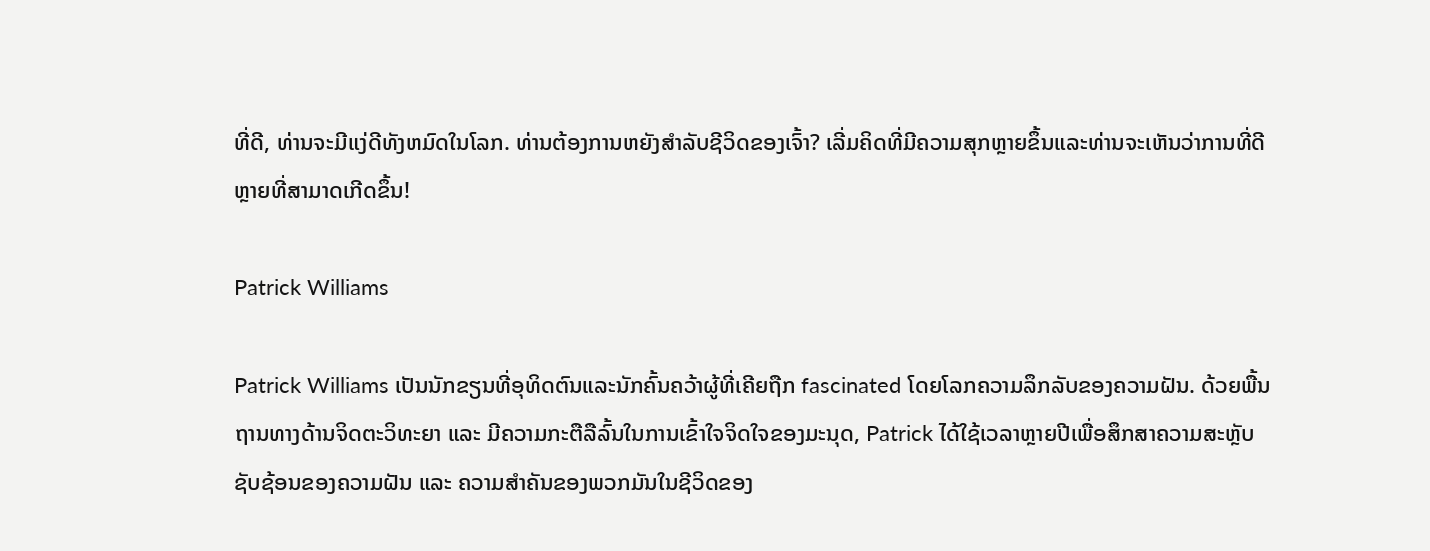ທີ່ດີ, ທ່ານຈະມີແງ່ດີທັງຫມົດໃນໂລກ. ທ່ານຕ້ອງການຫຍັງສໍາລັບຊີວິດຂອງເຈົ້າ? ເລີ່ມຄິດທີ່ມີຄວາມສຸກຫຼາຍຂຶ້ນແລະທ່ານຈະເຫັນວ່າການທີ່ດີຫຼາຍທີ່ສາມາດເກີດຂຶ້ນ!

Patrick Williams

Patrick Williams ເປັນນັກຂຽນທີ່ອຸທິດຕົນແລະນັກຄົ້ນຄວ້າຜູ້ທີ່ເຄີຍຖືກ fascinated ໂດຍໂລກຄວາມລຶກລັບຂອງຄວາມຝັນ. ດ້ວຍພື້ນຖານທາງດ້ານຈິດຕະວິທະຍາ ແລະ ມີຄວາມກະຕືລືລົ້ນໃນການເຂົ້າໃຈຈິດໃຈຂອງມະນຸດ, Patrick ໄດ້ໃຊ້ເວລາຫຼາຍປີເພື່ອສຶກສາຄວາມສະຫຼັບຊັບຊ້ອນຂອງຄວາມຝັນ ແລະ ຄວາມສຳຄັນຂອງພວກມັນໃນຊີວິດຂອງ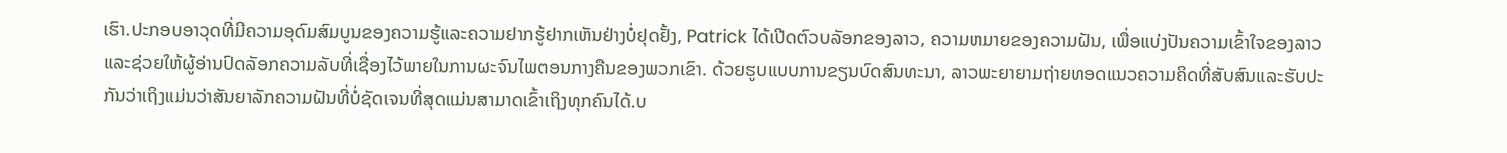ເຮົາ.ປະກອບອາວຸດທີ່ມີຄວາມອຸດົມສົມບູນຂອງຄວາມຮູ້ແລະຄວາມຢາກຮູ້ຢາກເຫັນຢ່າງບໍ່ຢຸດຢັ້ງ, Patrick ໄດ້ເປີດຕົວບລັອກຂອງລາວ, ຄວາມຫມາຍຂອງຄວາມຝັນ, ເພື່ອແບ່ງປັນຄວາມເຂົ້າໃຈຂອງລາວແລະຊ່ວຍໃຫ້ຜູ້ອ່ານປົດລັອກຄວາມລັບທີ່ເຊື່ອງໄວ້ພາຍໃນການຜະຈົນໄພຕອນກາງຄືນຂອງພວກເຂົາ. ດ້ວຍຮູບແບບການຂຽນບົດສົນທະນາ, ລາວພະຍາຍາມຖ່າຍທອດແນວຄວາມຄິດທີ່ສັບສົນແລະຮັບປະກັນວ່າເຖິງແມ່ນວ່າສັນຍາລັກຄວາມຝັນທີ່ບໍ່ຊັດເຈນທີ່ສຸດແມ່ນສາມາດເຂົ້າເຖິງທຸກຄົນໄດ້.ບ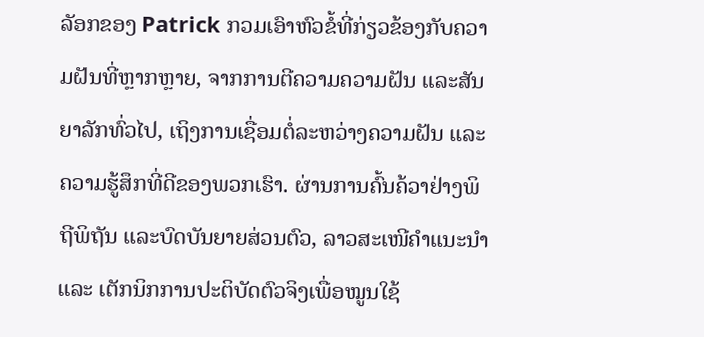ລັອກຂອງ Patrick ກວມເອົາຫົວຂໍ້ທີ່ກ່ຽວຂ້ອງກັບຄວາມຝັນທີ່ຫຼາກຫຼາຍ, ຈາກການຕີຄວາມຄວາມຝັນ ແລະສັນຍາລັກທົ່ວໄປ, ເຖິງການເຊື່ອມຕໍ່ລະຫວ່າງຄວາມຝັນ ແລະຄວາມຮູ້ສຶກທີ່ດີຂອງພວກເຮົາ. ຜ່ານການຄົ້ນຄ້ວາຢ່າງພິຖີພິຖັນ ແລະບົດບັນຍາຍສ່ວນຕົວ, ລາວສະເໜີຄຳແນະນຳ ແລະ ເຕັກນິກການປະຕິບັດຕົວຈິງເພື່ອໝູນໃຊ້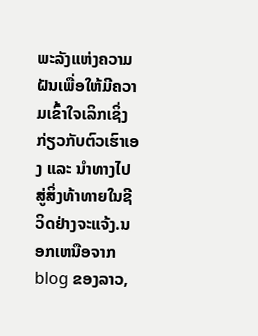ພະລັງແຫ່ງຄວາມຝັນເພື່ອໃຫ້ມີຄວາມເຂົ້າໃຈເລິກເຊິ່ງກ່ຽວກັບຕົວເຮົາເອງ ແລະ ນຳທາງໄປສູ່ສິ່ງທ້າທາຍໃນຊີວິດຢ່າງຈະແຈ້ງ.ນອກເຫນືອຈາກ blog ຂອງລາວ,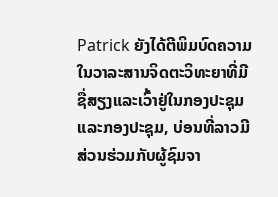Patrick ຍັງໄດ້ຕີພິມບົດຄວາມໃນວາລະສານຈິດຕະວິທະຍາທີ່ມີຊື່ສຽງແລະເວົ້າຢູ່ໃນກອງປະຊຸມແລະກອງປະຊຸມ, ບ່ອນທີ່ລາວມີສ່ວນຮ່ວມກັບຜູ້ຊົມຈາ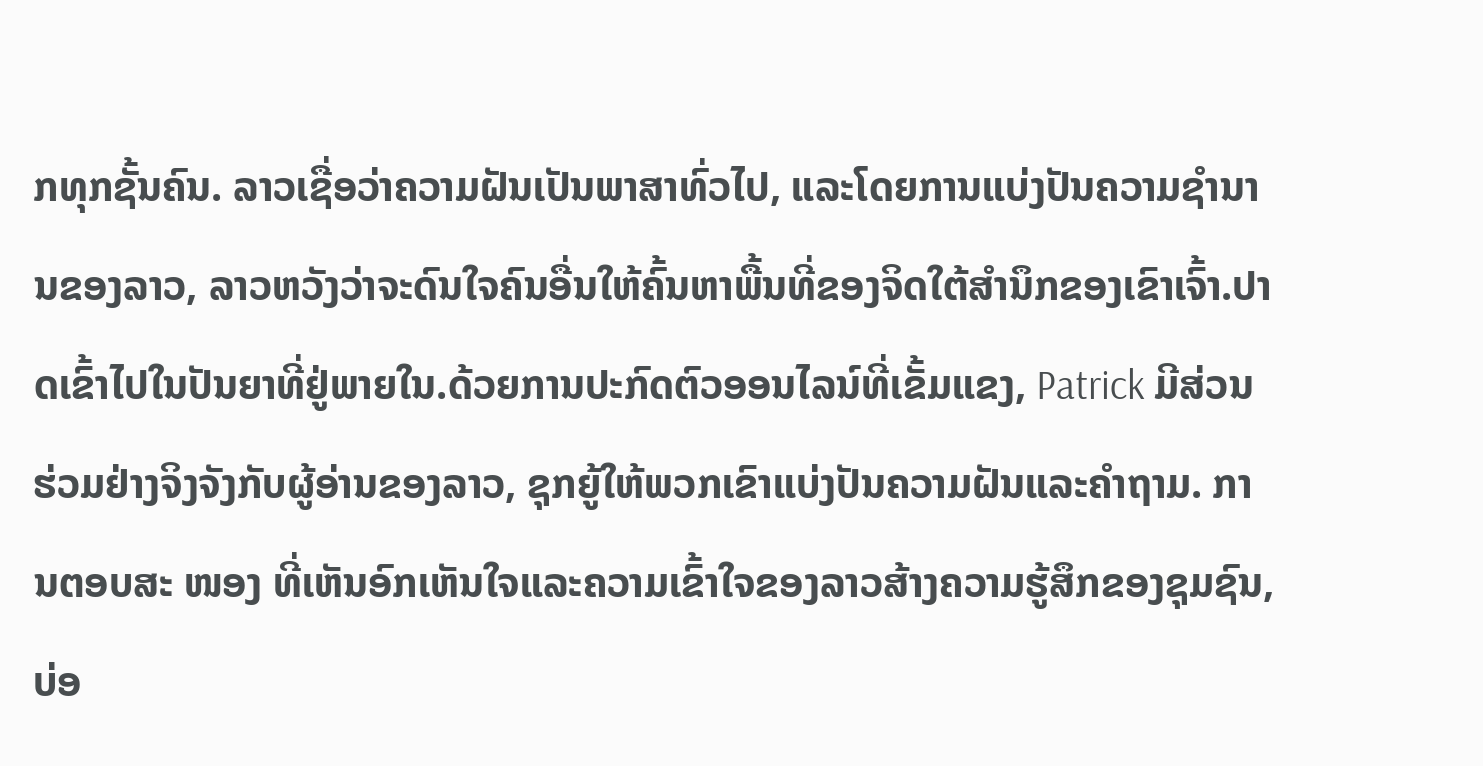ກທຸກຊັ້ນຄົນ. ລາວເຊື່ອວ່າຄວາມຝັນເປັນພາສາທົ່ວໄປ, ແລະໂດຍການແບ່ງປັນຄວາມຊໍານານຂອງລາວ, ລາວຫວັງວ່າຈະດົນໃຈຄົນອື່ນໃຫ້ຄົ້ນຫາພື້ນທີ່ຂອງຈິດໃຕ້ສໍານຶກຂອງເຂົາເຈົ້າ.ປາດເຂົ້າໄປໃນປັນຍາທີ່ຢູ່ພາຍໃນ.ດ້ວຍການປະກົດຕົວອອນໄລນ໌ທີ່ເຂັ້ມແຂງ, Patrick ມີສ່ວນຮ່ວມຢ່າງຈິງຈັງກັບຜູ້ອ່ານຂອງລາວ, ຊຸກຍູ້ໃຫ້ພວກເຂົາແບ່ງປັນຄວາມຝັນແລະຄໍາຖາມ. ການຕອບສະ ໜອງ ທີ່ເຫັນອົກເຫັນໃຈແລະຄວາມເຂົ້າໃຈຂອງລາວສ້າງຄວາມຮູ້ສຶກຂອງຊຸມຊົນ, ບ່ອ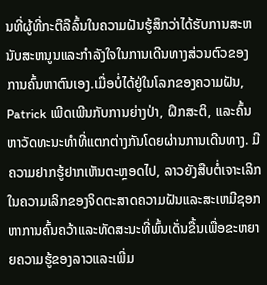ນທີ່ຜູ້ທີ່ກະຕືລືລົ້ນໃນຄວາມຝັນຮູ້ສຶກວ່າໄດ້ຮັບການສະຫນັບສະຫນູນແລະກໍາລັງໃຈໃນການເດີນທາງສ່ວນຕົວຂອງການຄົ້ນຫາຕົນເອງ.ເມື່ອບໍ່ໄດ້ຢູ່ໃນໂລກຂອງຄວາມຝັນ, Patrick ເພີດເພີນກັບການຍ່າງປ່າ, ຝຶກສະຕິ, ແລະຄົ້ນຫາວັດທະນະທໍາທີ່ແຕກຕ່າງກັນໂດຍຜ່ານການເດີນທາງ. ມີຄວາມຢາກຮູ້ຢາກເຫັນຕະຫຼອດໄປ, ລາວຍັງສືບຕໍ່ເຈາະເລິກໃນຄວາມເລິກຂອງຈິດຕະສາດຄວາມຝັນແລະສະເຫມີຊອກຫາການຄົ້ນຄວ້າແລະທັດສະນະທີ່ພົ້ນເດັ່ນຂື້ນເພື່ອຂະຫຍາຍຄວາມຮູ້ຂອງລາວແລະເພີ່ມ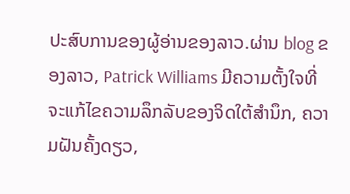ປະສົບການຂອງຜູ້ອ່ານຂອງລາວ.ຜ່ານ blog ຂອງລາວ, Patrick Williams ມີຄວາມຕັ້ງໃຈທີ່ຈະແກ້ໄຂຄວາມລຶກລັບຂອງຈິດໃຕ້ສໍານຶກ, ຄວາມຝັນຄັ້ງດຽວ,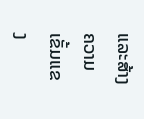ແລະສ້າງຄວາມເຂັ້ມແຂງ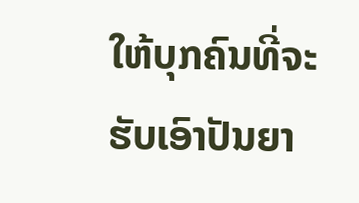ໃຫ້ບຸກຄົນທີ່ຈະຮັບເອົາປັນຍາ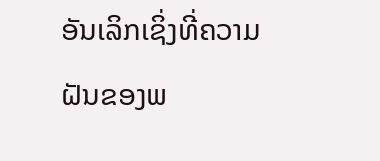ອັນເລິກເຊິ່ງທີ່ຄວາມຝັນຂອງພ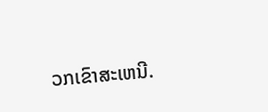ວກເຂົາສະເຫນີ.